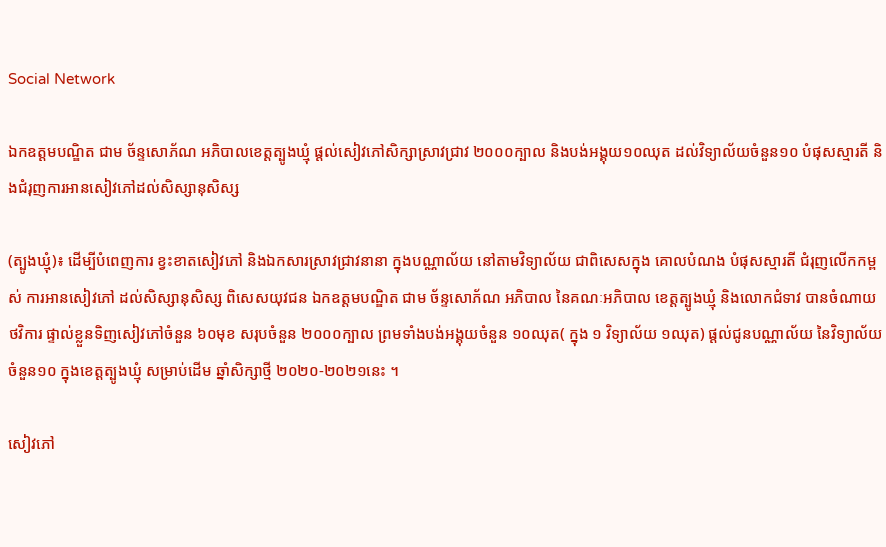Social Network

ឯកឧត្តមបណ្ឌិត ជាម ច័ន្ទសោភ័ណ អភិបាលខេត្តត្បូងឃ្មុំ ផ្តល់សៀវភៅសិក្សាស្រាវជ្រាវ ២០០០ក្បាល និងបង់អង្គុយ១០ឈុត ដល់វិទ្យាល័យចំនួន១០ បំផុសស្មារតី និងជំរុញការអានសៀវភៅដល់សិស្សានុសិស្ស

(ត្បូងឃ្មុំ)៖ ដើម្បីបំពេញការ ខ្វះខាតសៀវភៅ និងឯកសារស្រាវជ្រាវនានា ក្នុងបណ្ណាល័យ នៅតាមវិទ្យាល័យ ជាពិសេសក្នុង គោលបំណង បំផុសស្មារតី ជំរុញលើកកម្ពស់ ការអានសៀវភៅ ដល់សិស្សានុសិស្ស ពិសេសយុវជន ឯកឧត្តមបណ្ឌិត ជាម ច័ន្ទសោភ័ណ អភិបាល នៃគណៈអភិបាល ខេត្តត្បូងឃ្មុំ និងលោកជំទាវ បានចំណាយថវិការ ផ្ទាល់ខ្លួនទិញសៀវភៅចំនួន ៦០មុខ សរុបចំនួន ២០០០ក្បាល ព្រមទាំងបង់អង្គុយចំនួន ១០ឈុត( ក្នុង ១ វិទ្យាល័យ ១ឈុត) ផ្តល់ជូនបណ្ណាល័យ នៃវិទ្យាល័យចំនួន១០ ក្នុងខេត្តត្បូងឃ្មុំ សម្រាប់ដើម ឆ្នាំសិក្សាថ្មី ២០២០-២០២១នេះ ។

សៀវភៅ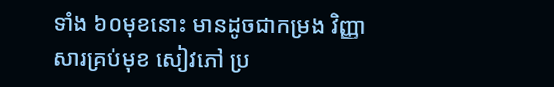ទាំង ៦០មុខនោះ មានដូចជាកម្រង វិញ្ញាសារគ្រប់មុខ សៀវភៅ ប្រ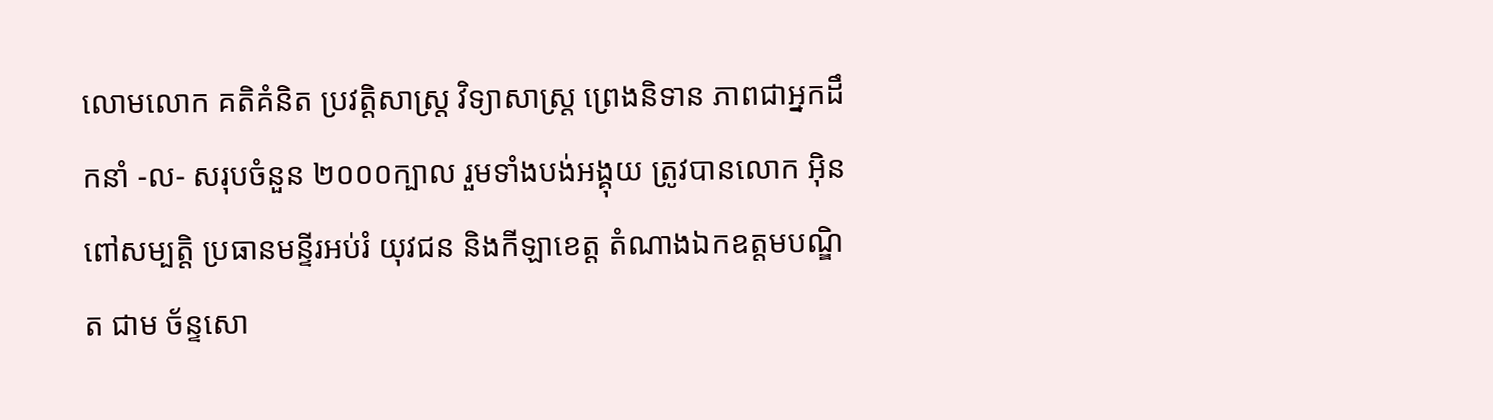លោមលោក គតិគំនិត ប្រវត្តិសាស្ត្រ វិទ្យាសាស្ត្រ ព្រេងនិទាន ភាពជាអ្នកដឹកនាំ -ល- សរុបចំនួន ២០០០ក្បាល រួមទាំងបង់អង្គុយ ត្រូវបានលោក អុិន ពៅសម្បត្តិ ប្រធានមន្ទីរអប់រំ យុវជន និងកីឡាខេត្ត តំណាងឯកឧត្តមបណ្ឌិត ជាម ច័ន្ទសោ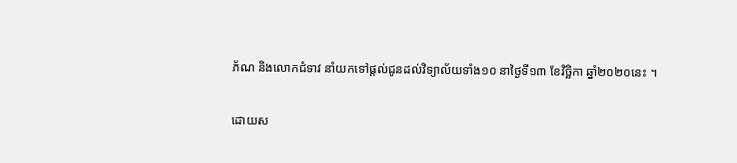ភ័ណ និងលោកជំទាវ នាំយកទៅផ្តល់ជូនដល់វិទ្យាល័យទាំង១០ នាថ្ងៃទី១៣ ខែវិច្ឆិកា ឆ្នាំ២០២០នេះ ។

ដោយស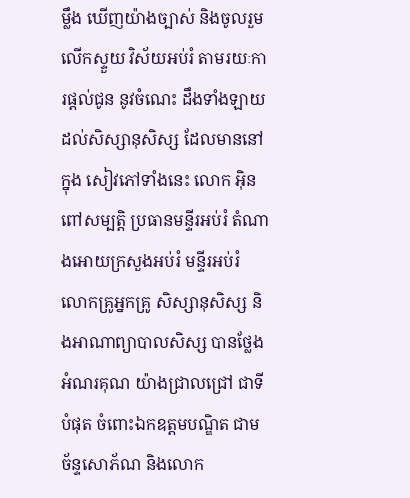ម្លឹង ឃើញយ៉ាងច្បាស់ និងចូលរួមលើកស្ទួយ វិស័យអប់រំ តាមរយៈការផ្តល់ជូន នូវចំណេះ ដឹងទាំងឡាយ ដល់សិស្សានុសិស្ស ដែលមាននៅក្នុង សៀវភៅទាំងនេះ លោក អ៊ិន ពៅសម្បត្តិ ប្រធានមន្ទីរអប់រំ តំណាងអោយក្រសួងអប់រំ មន្ទីរអប់រំ លោកគ្រូអ្នកគ្រូ សិស្សានុសិស្ស និងអាណាព្យាបាលសិស្ស បានថ្លែងអំណរគុណ យ៉ាងជ្រាលជ្រៅ ជាទីបំផុត ចំពោះឯកឧត្តមបណ្ឌិត ជាម ច័ន្ទសោភ័ណ និងលោក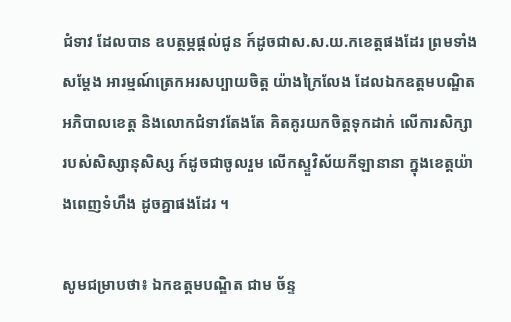ជំទាវ ដែលបាន ឧបត្ថម្ភផ្តល់ជូន ក៍ដូចជាស.ស.យ.កខេត្តផងដែរ ព្រមទាំងសម្តែង អារម្មណ៍ត្រេកអរសប្បាយចិត្ត យ៉ាងក្រៃលែង ដែលឯកឧត្តមបណ្ឌិត អភិបាលខេត្ត និងលោកជំទាវតែងតែ គិតគូរយកចិត្តទុកដាក់ លើការសិក្សា របស់សិស្សានុសិស្ស ក៍ដូចជាចូលរួម លើកស្ទួវិស័យកីឡានានា ក្នុងខេត្តយ៉ាងពេញទំហឹង ដូចគ្នាផងដែរ ។

សូមជម្រាបថា៖ ឯកឧត្តមបណ្ឌិត ជាម ច័ន្ទ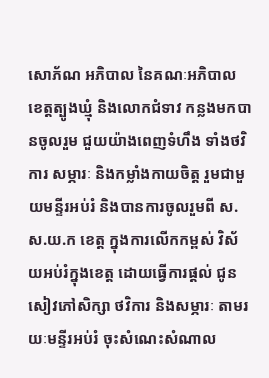សោភ័ណ អភិបាល នៃគណៈអភិបាល ខេត្តត្បូងឃ្មុំ និងលោកជំទាវ កន្លងមកបានចូលរួម ជួយយ៉ាងពេញទំហឹង ទាំងថវិការ សម្ភារៈ និងកម្លាំងកាយចិត្ត រួមជាមួយមន្ទីរអប់រំ និងបានការចូលរួមពី ស.ស.យ.ក ខេត្ត ក្នុងការលើកកម្ពស់ វិស័យអប់រំក្នុងខេត្ត ដោយធ្វើការផ្តល់ ជូនសៀវភៅសិក្សា ថវិការ និងសម្ភារៈ តាមរយៈមន្ទីរអប់រំ ចុះសំណេះសំណាល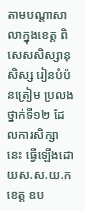តាមបណ្តាសាលាក្នុងខេត្ត ពិសេសសិស្សានុសិស្ស រៀនបំប៉នត្រៀម ប្រលងថ្នាក់ទី១២ ដែលការសិក្សានេះ ធ្វើឡើងដោយស.ស.យ.កខេត្ត ឧប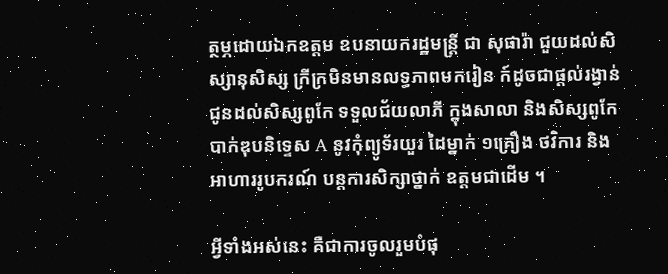ត្ថម្ភដោយឯកឧត្តម ឧបនាយករដ្ឋមន្ត្រី ជា សុផារ៉ា ជួយដល់សិស្សានុសិស្ស ក្រីក្រមិនមានលទ្ធភាពមករៀន ក៍ដូចជាផ្តល់រង្វាន់ ជូនដល់សិស្សពូកែ ទទួលជ័យលាភី ក្នុងសាលា និងសិស្សពូកែបាក់ឌុបនិទ្ទេស A នូវកុំព្យូទ័រយួរ ដៃម្នាក់ ១គ្រឿង ថវិការ និងអាហាររូបករណ៍ បន្តការសិក្សាថ្នាក់ ឧត្តមជាដើម ។

អ្វីទាំងអស់នេះ គឺជាការចូលរួមបំផុ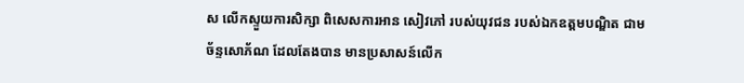ស លើកស្ទួយការសិក្សា ពិសេសការអាន សៀវភៅ របស់យុវជន របស់ឯកឧត្តមបណ្ឌិត ជាម ច័ន្ទសោភ័ណ ដែលតែងបាន មានប្រសាសន៍លើក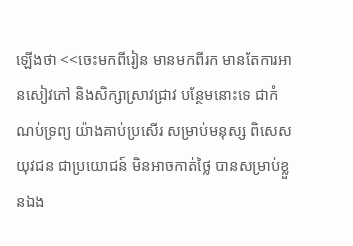ឡើងថា <<ចេះមកពីរៀន មានមកពីរក មានតែការអានសៀវភៅ និងសិក្សាស្រាវជ្រាវ បន្ថែមនោះទេ ជាកំណប់ទ្រព្យ យ៉ាងគាប់ប្រសើរ សម្រាប់មនុស្ស ពិសេសយុវជន ជាប្រយោជន៍ មិនអាចកាត់ថ្លៃ បានសម្រាប់ខ្លួនឯង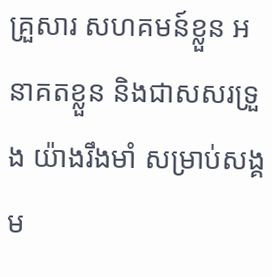គ្រួសារ សហគមន៍ខ្លួន អនាគតខ្លួន និងជាសសរទ្រួង យ៉ាងរឹងមាំ សម្រាប់សង្គម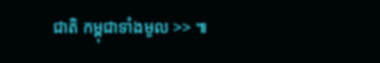ជាតិ កម្ពុជាទាំងមូល >> ៕